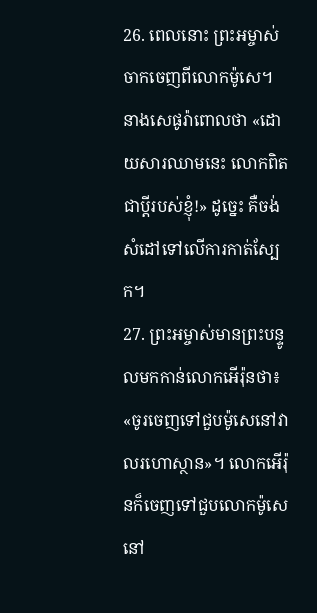26. ពេលនោះ ព្រះអម្ចាស់ចាកចេញពីលោកម៉ូសេ។ នាងសេផូរ៉ាពោលថា «ដោយសារឈាមនេះ លោកពិតជាប្ដីរបស់ខ្ញុំ!» ដូច្នេះ គឺចង់សំដៅទៅលើការកាត់ស្បែក។
27. ព្រះអម្ចាស់មានព្រះបន្ទូលមកកាន់លោកអើរ៉ុនថា៖ «ចូរចេញទៅជួបម៉ូសេនៅវាលរហោស្ថាន»។ លោកអើរ៉ុនក៏ចេញទៅជួបលោកម៉ូសេ នៅ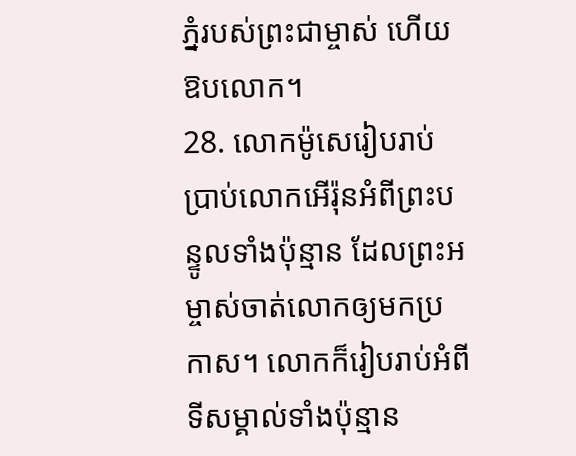ភ្នំរបស់ព្រះជាម្ចាស់ ហើយឱបលោក។
28. លោកម៉ូសេរៀបរាប់ប្រាប់លោកអើរ៉ុនអំពីព្រះបន្ទូលទាំងប៉ុន្មាន ដែលព្រះអម្ចាស់ចាត់លោកឲ្យមកប្រកាស។ លោកក៏រៀបរាប់អំពីទីសម្គាល់ទាំងប៉ុន្មាន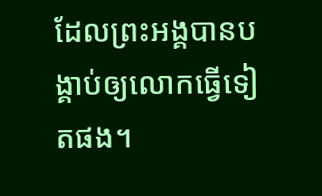ដែលព្រះអង្គបានបង្គាប់ឲ្យលោកធ្វើទៀតផង។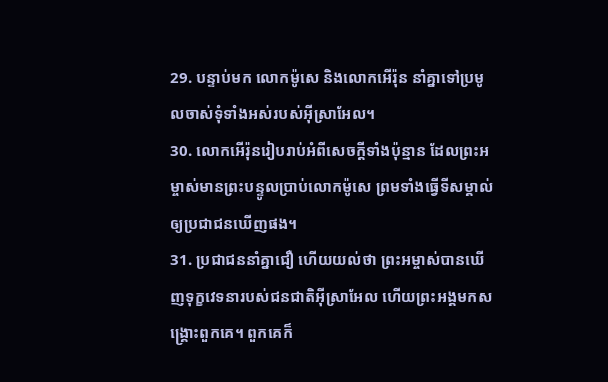29. បន្ទាប់មក លោកម៉ូសេ និងលោកអើរ៉ុន នាំគ្នាទៅប្រមូលចាស់ទុំទាំងអស់របស់អ៊ីស្រាអែល។
30. លោកអើរ៉ុនរៀបរាប់អំពីសេចក្ដីទាំងប៉ុន្មាន ដែលព្រះអម្ចាស់មានព្រះបន្ទូលប្រាប់លោកម៉ូសេ ព្រមទាំងធ្វើទីសម្គាល់ឲ្យប្រជាជនឃើញផង។
31. ប្រជាជននាំគ្នាជឿ ហើយយល់ថា ព្រះអម្ចាស់បានឃើញទុក្ខវេទនារបស់ជនជាតិអ៊ីស្រាអែល ហើយព្រះអង្គមកសង្គ្រោះពួកគេ។ ពួកគេក៏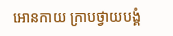អោនកាយ ក្រាបថ្វាយបង្គំ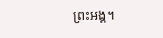ព្រះអង្គ។